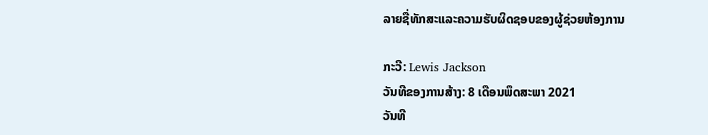ລາຍຊື່ທັກສະແລະຄວາມຮັບຜິດຊອບຂອງຜູ້ຊ່ວຍຫ້ອງການ

ກະວີ: Lewis Jackson
ວັນທີຂອງການສ້າງ: 8 ເດືອນພຶດສະພາ 2021
ວັນທີ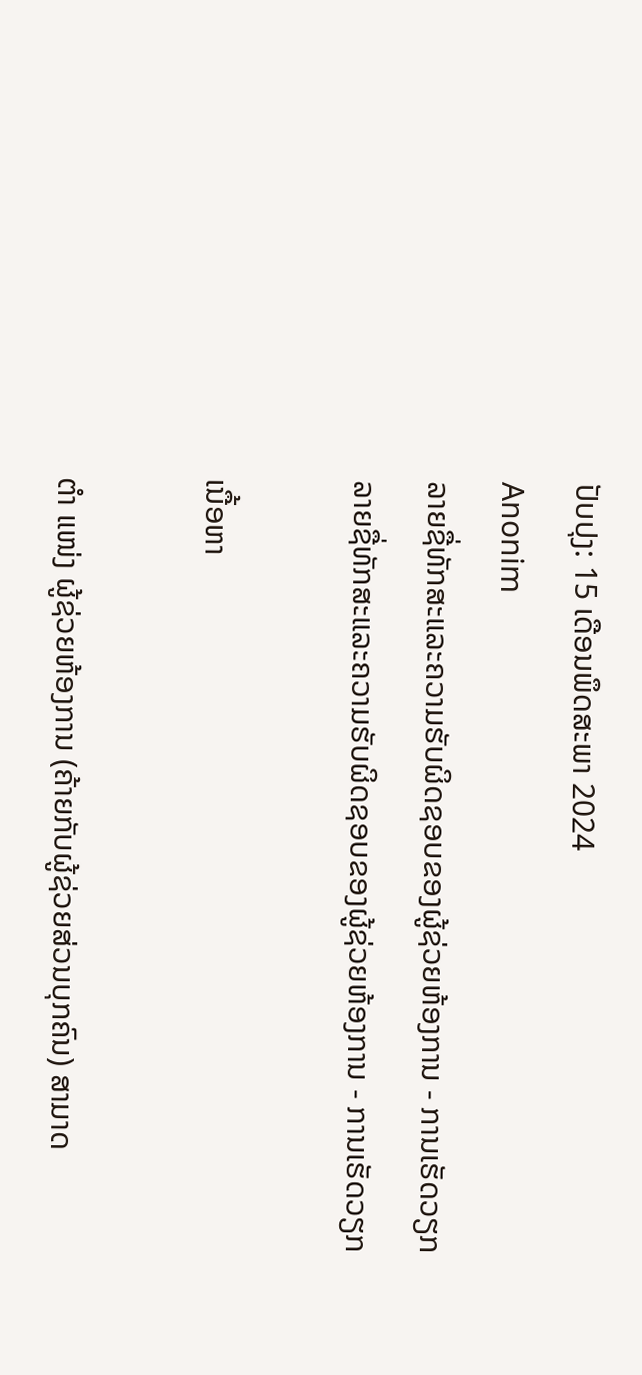ປັບປຸງ: 15 ເດືອນພຶດສະພາ 2024
Anonim
ລາຍຊື່ທັກສະແລະຄວາມຮັບຜິດຊອບຂອງຜູ້ຊ່ວຍຫ້ອງການ - ການເຮັດວຽກ
ລາຍຊື່ທັກສະແລະຄວາມຮັບຜິດຊອບຂອງຜູ້ຊ່ວຍຫ້ອງການ - ການເຮັດວຽກ

ເນື້ອຫາ

ຕຳ ແໜ່ງ ຜູ້ຊ່ວຍຫ້ອງການ (ຄ້າຍກັບຜູ້ຊ່ວຍສ່ວນບຸກຄົນ) ສາມາດ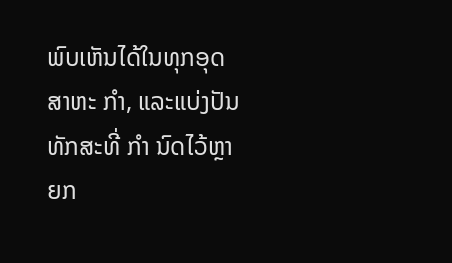ພົບເຫັນໄດ້ໃນທຸກອຸດສາຫະ ກຳ, ແລະແບ່ງປັນທັກສະທີ່ ກຳ ນົດໄວ້ຫຼາຍກ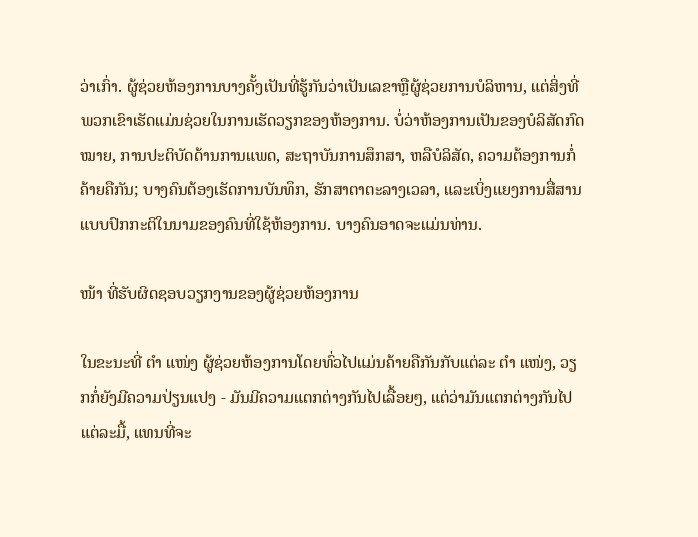ວ່າເກົ່າ. ຜູ້ຊ່ວຍຫ້ອງການບາງຄັ້ງເປັນທີ່ຮູ້ກັນວ່າເປັນເລຂາຫຼືຜູ້ຊ່ວຍການບໍລິຫານ, ແຕ່ສິ່ງທີ່ພວກເຂົາເຮັດແມ່ນຊ່ວຍໃນການເຮັດວຽກຂອງຫ້ອງການ. ບໍ່ວ່າຫ້ອງການເປັນຂອງບໍລິສັດກົດ ໝາຍ, ການປະຕິບັດດ້ານການແພດ, ສະຖາບັນການສຶກສາ, ຫລືບໍລິສັດ, ຄວາມຕ້ອງການກໍ່ຄ້າຍຄືກັນ; ບາງຄົນຕ້ອງເຮັດການບັນທຶກ, ຮັກສາຕາຕະລາງເວລາ, ແລະເບິ່ງແຍງການສື່ສານແບບປົກກະຕິໃນນາມຂອງຄົນທີ່ໃຊ້ຫ້ອງການ. ບາງຄົນອາດຈະແມ່ນທ່ານ.

ໜ້າ ທີ່ຮັບຜິດຊອບວຽກງານຂອງຜູ້ຊ່ວຍຫ້ອງການ

ໃນຂະນະທີ່ ຕຳ ແໜ່ງ ຜູ້ຊ່ວຍຫ້ອງການໂດຍທົ່ວໄປແມ່ນຄ້າຍຄືກັນກັບແຕ່ລະ ຕຳ ແໜ່ງ, ວຽກກໍ່ຍັງມີຄວາມປ່ຽນແປງ - ມັນມີຄວາມແຕກຕ່າງກັນໄປເລື້ອຍໆ, ແຕ່ວ່າມັນແຕກຕ່າງກັນໄປແຕ່ລະມື້, ແທນທີ່ຈະ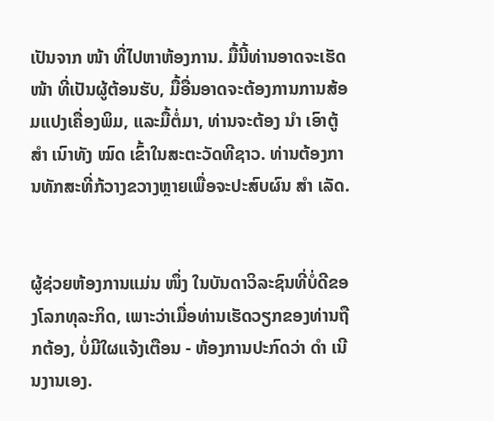ເປັນຈາກ ໜ້າ ທີ່ໄປຫາຫ້ອງການ. ມື້ນີ້ທ່ານອາດຈະເຮັດ ໜ້າ ທີ່ເປັນຜູ້ຕ້ອນຮັບ, ມື້ອື່ນອາດຈະຕ້ອງການການສ້ອມແປງເຄື່ອງພິມ, ແລະມື້ຕໍ່ມາ, ທ່ານຈະຕ້ອງ ນຳ ເອົາຕູ້ ສຳ ເນົາທັງ ໝົດ ເຂົ້າໃນສະຕະວັດທີຊາວ. ທ່ານຕ້ອງການທັກສະທີ່ກ້ວາງຂວາງຫຼາຍເພື່ອຈະປະສົບຜົນ ສຳ ເລັດ.


ຜູ້ຊ່ວຍຫ້ອງການແມ່ນ ໜຶ່ງ ໃນບັນດາວິລະຊົນທີ່ບໍ່ດີຂອງໂລກທຸລະກິດ, ເພາະວ່າເມື່ອທ່ານເຮັດວຽກຂອງທ່ານຖືກຕ້ອງ, ບໍ່ມີໃຜແຈ້ງເຕືອນ - ຫ້ອງການປະກົດວ່າ ດຳ ເນີນງານເອງ.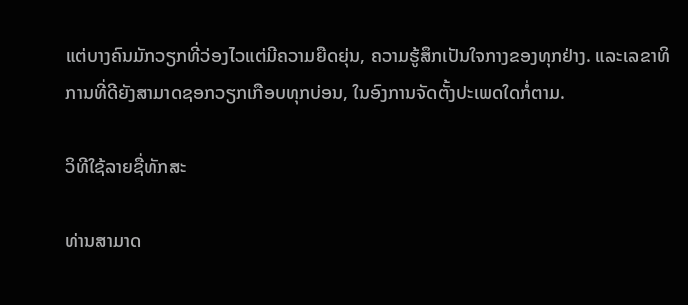ແຕ່ບາງຄົນມັກວຽກທີ່ວ່ອງໄວແຕ່ມີຄວາມຍືດຍຸ່ນ, ຄວາມຮູ້ສຶກເປັນໃຈກາງຂອງທຸກຢ່າງ. ແລະເລຂາທິການທີ່ດີຍັງສາມາດຊອກວຽກເກືອບທຸກບ່ອນ, ໃນອົງການຈັດຕັ້ງປະເພດໃດກໍ່ຕາມ.

ວິທີໃຊ້ລາຍຊື່ທັກສະ

ທ່ານສາມາດ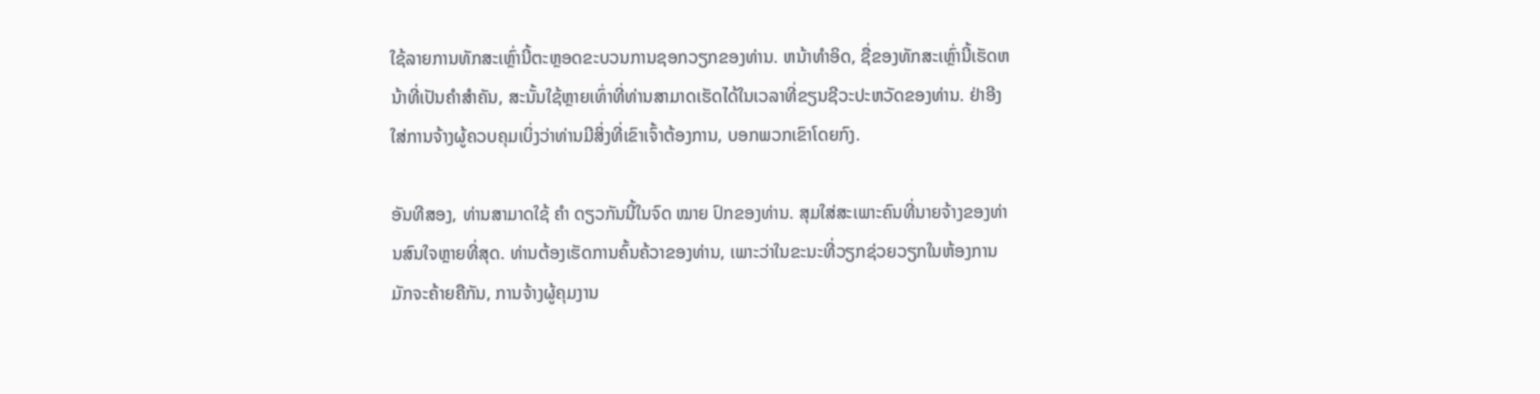ໃຊ້ລາຍການທັກສະເຫຼົ່ານີ້ຕະຫຼອດຂະບວນການຊອກວຽກຂອງທ່ານ. ຫນ້າທໍາອິດ, ຊື່ຂອງທັກສະເຫຼົ່ານີ້ເຮັດຫນ້າທີ່ເປັນຄໍາສໍາຄັນ, ສະນັ້ນໃຊ້ຫຼາຍເທົ່າທີ່ທ່ານສາມາດເຮັດໄດ້ໃນເວລາທີ່ຂຽນຊີວະປະຫວັດຂອງທ່ານ. ຢ່າອີງໃສ່ການຈ້າງຜູ້ຄວບຄຸມເບິ່ງວ່າທ່ານມີສິ່ງທີ່ເຂົາເຈົ້າຕ້ອງການ, ບອກພວກເຂົາໂດຍກົງ.

ອັນທີສອງ, ທ່ານສາມາດໃຊ້ ຄຳ ດຽວກັນນີ້ໃນຈົດ ໝາຍ ປົກຂອງທ່ານ. ສຸມໃສ່ສະເພາະຄົນທີ່ນາຍຈ້າງຂອງທ່ານສົນໃຈຫຼາຍທີ່ສຸດ. ທ່ານຕ້ອງເຮັດການຄົ້ນຄ້ວາຂອງທ່ານ, ເພາະວ່າໃນຂະນະທີ່ວຽກຊ່ວຍວຽກໃນຫ້ອງການມັກຈະຄ້າຍຄືກັນ, ການຈ້າງຜູ້ຄຸມງານ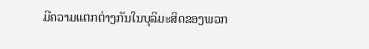ມີຄວາມແຕກຕ່າງກັນໃນບຸລິມະສິດຂອງພວກ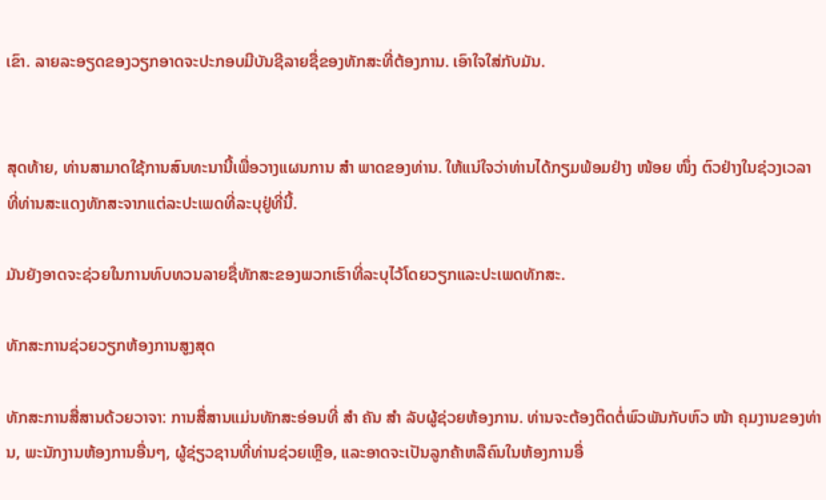ເຂົາ. ລາຍລະອຽດຂອງວຽກອາດຈະປະກອບມີບັນຊີລາຍຊື່ຂອງທັກສະທີ່ຕ້ອງການ. ເອົາໃຈໃສ່ກັບມັນ.


ສຸດທ້າຍ, ທ່ານສາມາດໃຊ້ການສົນທະນານີ້ເພື່ອວາງແຜນການ ສຳ ພາດຂອງທ່ານ. ໃຫ້ແນ່ໃຈວ່າທ່ານໄດ້ກຽມພ້ອມຢ່າງ ໜ້ອຍ ໜຶ່ງ ຕົວຢ່າງໃນຊ່ວງເວລາທີ່ທ່ານສະແດງທັກສະຈາກແຕ່ລະປະເພດທີ່ລະບຸຢູ່ທີ່ນີ້.

ມັນຍັງອາດຈະຊ່ວຍໃນການທົບທວນລາຍຊື່ທັກສະຂອງພວກເຮົາທີ່ລະບຸໄວ້ໂດຍວຽກແລະປະເພດທັກສະ.

ທັກສະການຊ່ວຍວຽກຫ້ອງການສູງສຸດ

ທັກສະການສື່ສານດ້ວຍວາຈາ: ການສື່ສານແມ່ນທັກສະອ່ອນທີ່ ສຳ ຄັນ ສຳ ລັບຜູ້ຊ່ວຍຫ້ອງການ. ທ່ານຈະຕ້ອງຕິດຕໍ່ພົວພັນກັບຫົວ ໜ້າ ຄຸມງານຂອງທ່ານ, ພະນັກງານຫ້ອງການອື່ນໆ, ຜູ້ຊ່ຽວຊານທີ່ທ່ານຊ່ວຍເຫຼືອ, ແລະອາດຈະເປັນລູກຄ້າຫລືຄົນໃນຫ້ອງການອື່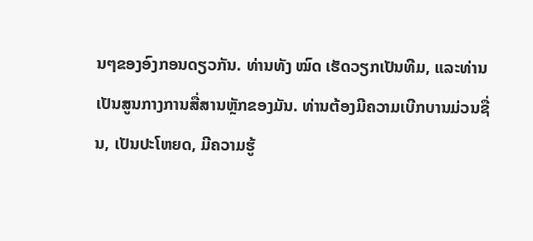ນໆຂອງອົງກອນດຽວກັນ. ທ່ານທັງ ໝົດ ເຮັດວຽກເປັນທີມ, ແລະທ່ານເປັນສູນກາງການສື່ສານຫຼັກຂອງມັນ. ທ່ານຕ້ອງມີຄວາມເບີກບານມ່ວນຊື່ນ, ເປັນປະໂຫຍດ, ມີຄວາມຮູ້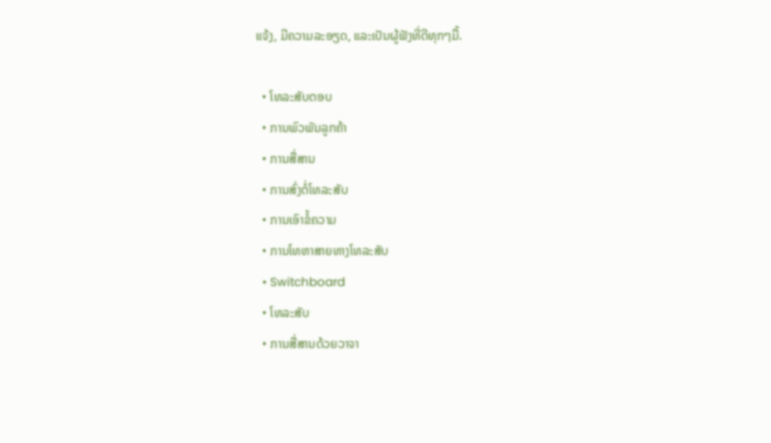ແຈ້ງ, ມີຄວາມລະອຽດ, ແລະເປັນຜູ້ຟັງທີ່ດີທຸກໆມື້.

  • ໂທລະສັບຕອບ
  • ການພົວພັນລູກຄ້າ
  • ການສື່ສານ
  • ການສົ່ງຕໍ່ໂທລະສັບ
  • ການເອົາຂໍ້ຄວາມ
  • ການໂທຫາສາຍທາງໂທລະສັບ
  • Switchboard
  • ໂທລະສັບ
  • ການສື່ສານດ້ວຍວາຈາ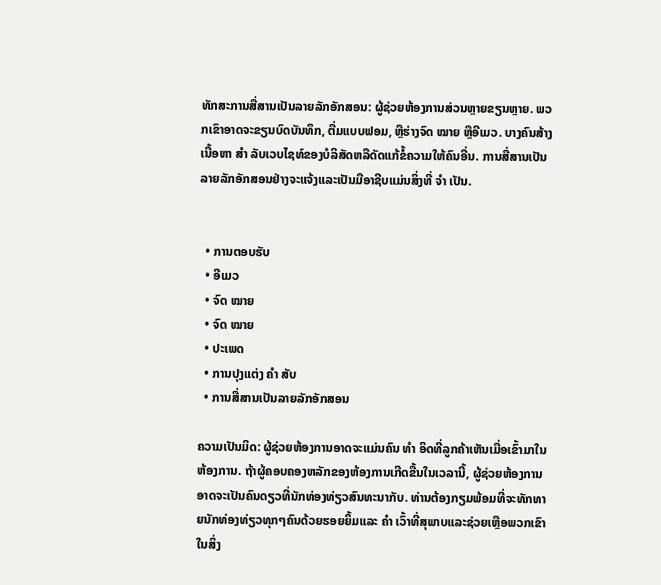ທັກສະການສື່ສານເປັນລາຍລັກອັກສອນ: ຜູ້ຊ່ວຍຫ້ອງການສ່ວນຫຼາຍຂຽນຫຼາຍ. ພວກເຂົາອາດຈະຂຽນບົດບັນທຶກ, ຕື່ມແບບຟອມ, ຫຼືຮ່າງຈົດ ໝາຍ ຫຼືອີເມວ. ບາງຄົນສ້າງເນື້ອຫາ ສຳ ລັບເວບໄຊທ໌ຂອງບໍລິສັດຫລືດັດແກ້ຂໍ້ຄວາມໃຫ້ຄົນອື່ນ. ການສື່ສານເປັນລາຍລັກອັກສອນຢ່າງຈະແຈ້ງແລະເປັນມືອາຊີບແມ່ນສິ່ງທີ່ ຈຳ ເປັນ.


  • ການຕອບຮັບ
  • ອີເມວ
  • ຈົດ ໝາຍ
  • ຈົດ ໝາຍ
  • ປະເພດ
  • ການປຸງແຕ່ງ ຄຳ ສັບ
  • ການສື່ສານເປັນລາຍລັກອັກສອນ

ຄວາມເປັນມິດ: ຜູ້ຊ່ວຍຫ້ອງການອາດຈະແມ່ນຄົນ ທຳ ອິດທີ່ລູກຄ້າເຫັນເມື່ອເຂົ້າມາໃນຫ້ອງການ. ຖ້າຜູ້ຄອບຄອງຫລັກຂອງຫ້ອງການເກີດຂື້ນໃນເວລານີ້, ຜູ້ຊ່ວຍຫ້ອງການອາດຈະເປັນຄົນດຽວທີ່ນັກທ່ອງທ່ຽວສົນທະນາກັບ. ທ່ານຕ້ອງກຽມພ້ອມທີ່ຈະທັກທາຍນັກທ່ອງທ່ຽວທຸກໆຄົນດ້ວຍຮອຍຍິ້ມແລະ ຄຳ ເວົ້າທີ່ສຸພາບແລະຊ່ວຍເຫຼືອພວກເຂົາໃນສິ່ງ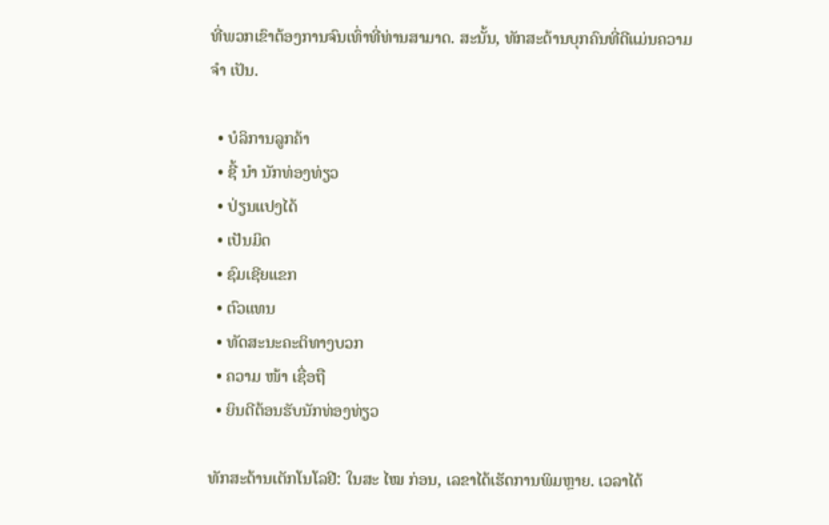ທີ່ພວກເຂົາຕ້ອງການຈົນເທົ່າທີ່ທ່ານສາມາດ. ສະນັ້ນ, ທັກສະດ້ານບຸກຄົນທີ່ດີແມ່ນຄວາມ ຈຳ ເປັນ.

  • ບໍລິການລູກຄ້າ
  • ຊີ້ ນຳ ນັກທ່ອງທ່ຽວ
  • ປ່ຽນແປງໄດ້
  • ເປັນມິດ
  • ຊົມເຊີຍແຂກ
  • ຕົວແທນ
  • ທັດສະນະຄະຕິທາງບວກ
  • ຄວາມ ໜ້າ ເຊື່ອຖື
  • ຍິນດີຕ້ອນຮັບນັກທ່ອງທ່ຽວ

ທັກສະດ້ານເຕັກໂນໂລຢີ: ໃນສະ ໄໝ ກ່ອນ, ເລຂາໄດ້ເຮັດການພິມຫຼາຍ. ເວລາໄດ້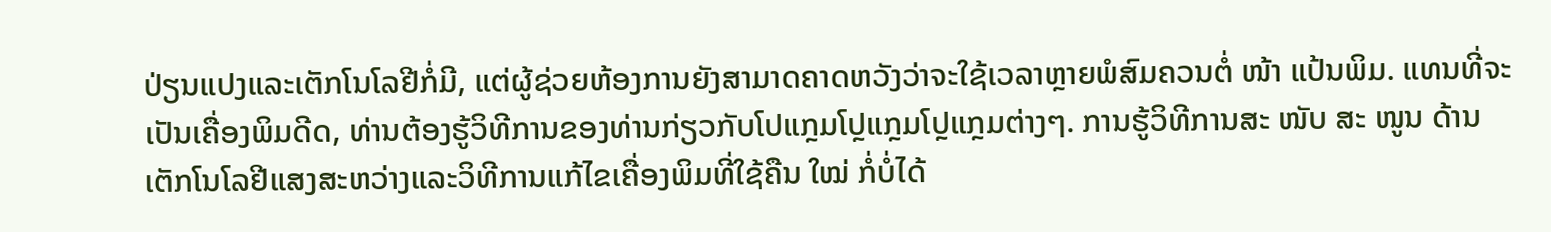ປ່ຽນແປງແລະເຕັກໂນໂລຢີກໍ່ມີ, ແຕ່ຜູ້ຊ່ວຍຫ້ອງການຍັງສາມາດຄາດຫວັງວ່າຈະໃຊ້ເວລາຫຼາຍພໍສົມຄວນຕໍ່ ໜ້າ ແປ້ນພິມ. ແທນທີ່ຈະເປັນເຄື່ອງພິມດີດ, ທ່ານຕ້ອງຮູ້ວິທີການຂອງທ່ານກ່ຽວກັບໂປແກຼມໂປຼແກຼມໂປຼແກຼມຕ່າງໆ. ການຮູ້ວິທີການສະ ໜັບ ສະ ໜູນ ດ້ານເຕັກໂນໂລຢີແສງສະຫວ່າງແລະວິທີການແກ້ໄຂເຄື່ອງພິມທີ່ໃຊ້ຄືນ ໃໝ່ ກໍ່ບໍ່ໄດ້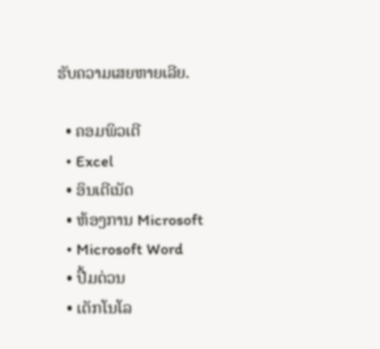ຮັບຄວາມເສຍຫາຍເລີຍ.

  • ຄອມພິວເຕີ
  • Excel
  • ອິນເຕີເນັດ
  • ຫ້ອງການ Microsoft
  • Microsoft Word
  • ປື້ມດ່ວນ
  • ເຕັກໂນໂລ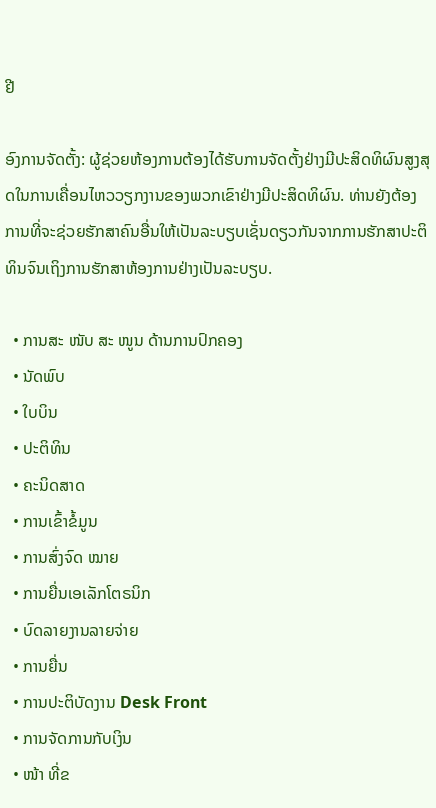ຢີ

ອົງການຈັດຕັ້ງ: ຜູ້ຊ່ວຍຫ້ອງການຕ້ອງໄດ້ຮັບການຈັດຕັ້ງຢ່າງມີປະສິດທິຜົນສູງສຸດໃນການເຄື່ອນໄຫວວຽກງານຂອງພວກເຂົາຢ່າງມີປະສິດທິຜົນ. ທ່ານຍັງຕ້ອງການທີ່ຈະຊ່ວຍຮັກສາຄົນອື່ນໃຫ້ເປັນລະບຽບເຊັ່ນດຽວກັນຈາກການຮັກສາປະຕິທິນຈົນເຖິງການຮັກສາຫ້ອງການຢ່າງເປັນລະບຽບ.

  • ການສະ ໜັບ ສະ ໜູນ ດ້ານການປົກຄອງ
  • ນັດພົບ
  • ໃບບິນ
  • ປະຕິທິນ
  • ຄະນິດສາດ
  • ການເຂົ້າຂໍ້ມູນ
  • ການສົ່ງຈົດ ໝາຍ
  • ການຍື່ນເອເລັກໂຕຣນິກ
  • ບົດລາຍງານລາຍຈ່າຍ
  • ການຍື່ນ
  • ການປະຕິບັດງານ Desk Front
  • ການຈັດການກັບເງິນ
  • ໜ້າ ທີ່ຂ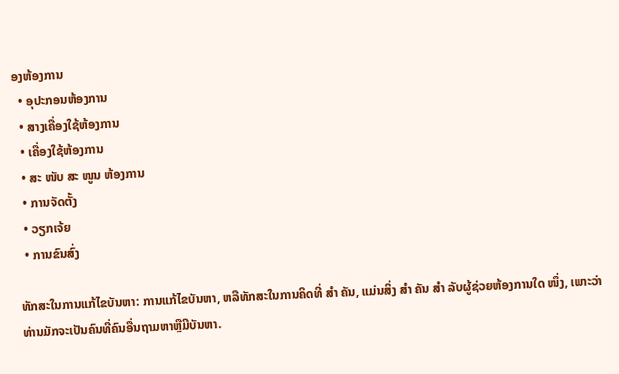ອງຫ້ອງການ
  • ອຸປະກອນຫ້ອງການ
  • ສາງເຄື່ອງໃຊ້ຫ້ອງການ
  • ເຄື່ອງໃຊ້ຫ້ອງການ
  • ສະ ໜັບ ສະ ໜູນ ຫ້ອງການ
  • ການຈັດຕັ້ງ
  • ວຽກເຈ້ຍ
  • ການຂົນສົ່ງ

ທັກສະໃນການແກ້ໄຂບັນຫາ: ການແກ້ໄຂບັນຫາ, ຫລືທັກສະໃນການຄິດທີ່ ສຳ ຄັນ, ແມ່ນສິ່ງ ສຳ ຄັນ ສຳ ລັບຜູ້ຊ່ວຍຫ້ອງການໃດ ໜຶ່ງ, ເພາະວ່າທ່ານມັກຈະເປັນຄົນທີ່ຄົນອື່ນຖາມຫາຫຼືມີບັນຫາ.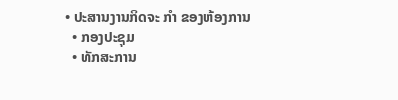• ປະສານງານກິດຈະ ກຳ ຂອງຫ້ອງການ
  • ກອງປະຊຸມ
  • ທັກສະການ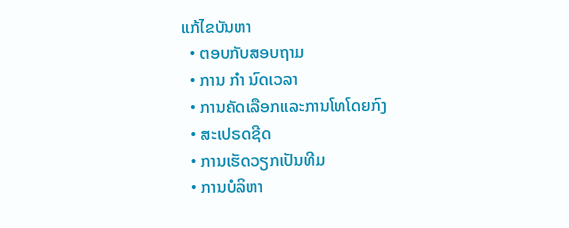ແກ້ໄຂບັນຫາ
  • ຕອບກັບສອບຖາມ
  • ການ ກຳ ນົດເວລາ
  • ການຄັດເລືອກແລະການໂທໂດຍກົງ
  • ສະເປຣດຊີດ
  • ການເຮັດວຽກເປັນທີມ
  • ການບໍລິຫາ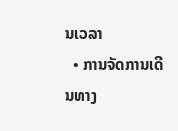ນເວລາ
  • ການຈັດການເດີນທາງ